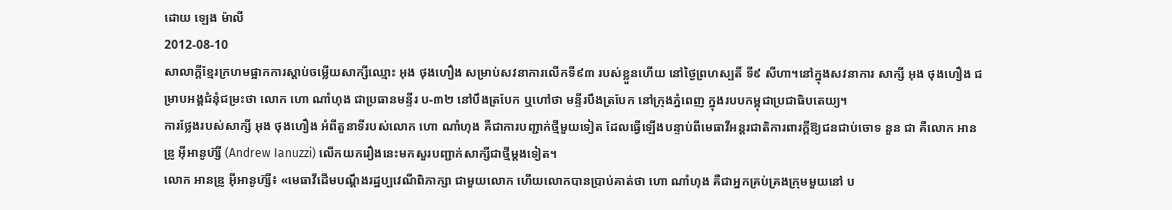ដោយ ឡេង ម៉ាលី
2012-08-10
សាលាក្ដីខ្មែរក្រហមផ្អាកការស្ដាប់ចម្លើយសាក្សីឈ្មោះ អុង ថុងហឿង សម្រាប់សវនាការលើកទី៩៣ របស់ខ្លួនហើយ នៅថ្ងៃព្រហស្បតិ៍ ទី៩ សីហា។នៅក្នុងសវនាការ សាក្សី អុង ថុងហឿង ជម្រាបអង្គជំនុំជម្រះថា លោក ហោ ណាំហុង ជាប្រធានមន្ទីរ ប-៣២ នៅបឹងត្របែក ឬហៅថា មន្ទីរបឹងត្របែក នៅក្រុងភ្នំពេញ ក្នុងរបបកម្ពុជាប្រជាធិបតេយ្យ។
ការថ្លែងរបស់សាក្សី អុង ថុងហឿង អំពីតួនាទីរបស់លោក ហោ ណាំហុង គឺជាការបញ្ជាក់ថ្មីមួយទៀត ដែលធ្វើឡើងបន្ទាប់ពីមេធាវីអន្តរជាតិការពារក្ដីឱ្យជនជាប់ចោទ នួន ជា គឺលោក អានឌ្រូ អ៊ីអានូហ៊្សី (Andrew Ianuzzi) លើកយករឿងនេះមកសួរបញ្ជាក់សាក្សីជាថ្មីម្ដងទៀត។
លោក អានឌ្រូ អ៊ីអានូហ៊្សី៖ «មេធាវីដើមបណ្ដឹងរដ្ឋប្បវេណីពិភាក្សា ជាមួយលោក ហើយលោកបានប្រាប់គាត់ថា ហោ ណាំហុង គឺជាអ្នកគ្រប់គ្រងក្រុមមួយនៅ ប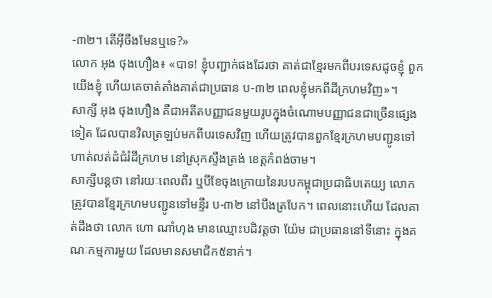-៣២។ តើអ៊ីចឹងមែនឬទេ?»
លោក អុង ថុងហឿង៖ «បាទ! ខ្ញុំបញ្ជាក់ផងដែរថា គាត់ជាខ្មែរមកពីបរទេសដូចខ្ញុំ ពួកយើងខ្ញុំ ហើយគេចាត់តាំងគាត់ជាប្រធាន ប-៣២ ពេលខ្ញុំមកពីដីក្រហមវិញ»។
សាក្សី អុង ថុងហឿង គឺជាអតីតបញ្ញាជនមួយរូបក្នុងចំណោមបញ្ញាជនជាច្រើនផ្សេងទៀត ដែលបានវិលត្រឡប់មកពីបរទេសវិញ ហើយត្រូវបានពួកខ្មែរក្រហមបញ្ជូនទៅហាត់លត់ដំជំរំដីក្រហម នៅស្រុកស្ទឹងត្រង់ ខេត្តកំពង់ចាម។
សាក្សីបន្តថា នៅរយៈពេលពីរ ឬបីខែចុងក្រោយនៃរបបកម្ពុជាប្រជាធិបតេយ្យ លោកត្រូវបានខ្មែរក្រហមបញ្ជូនទៅមន្ទីរ ប-៣២ នៅបឹងត្របែក។ ពេលនោះហើយ ដែលគាត់ដឹងថា លោក ហោ ណាំហុង មានឈ្មោះបដិវត្តថា យ៉ែម ជាប្រធាននៅទីនោះ ក្នុងគណៈកម្មការមួយ ដែលមានសមាជិក៥នាក់។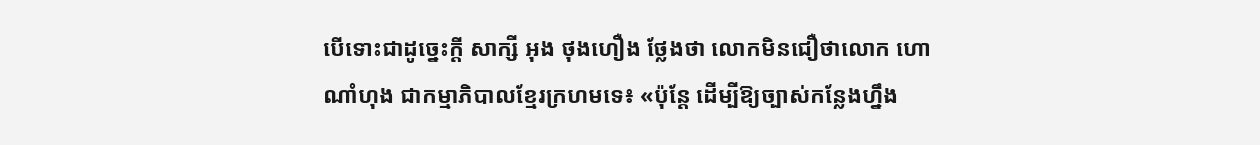បើទោះជាដូច្នេះក្ដី សាក្សី អុង ថុងហឿង ថ្លែងថា លោកមិនជឿថាលោក ហោ ណាំហុង ជាកម្មាភិបាលខ្មែរក្រហមទេ៖ «ប៉ុន្តែ ដើម្បីឱ្យច្បាស់កន្លែងហ្នឹង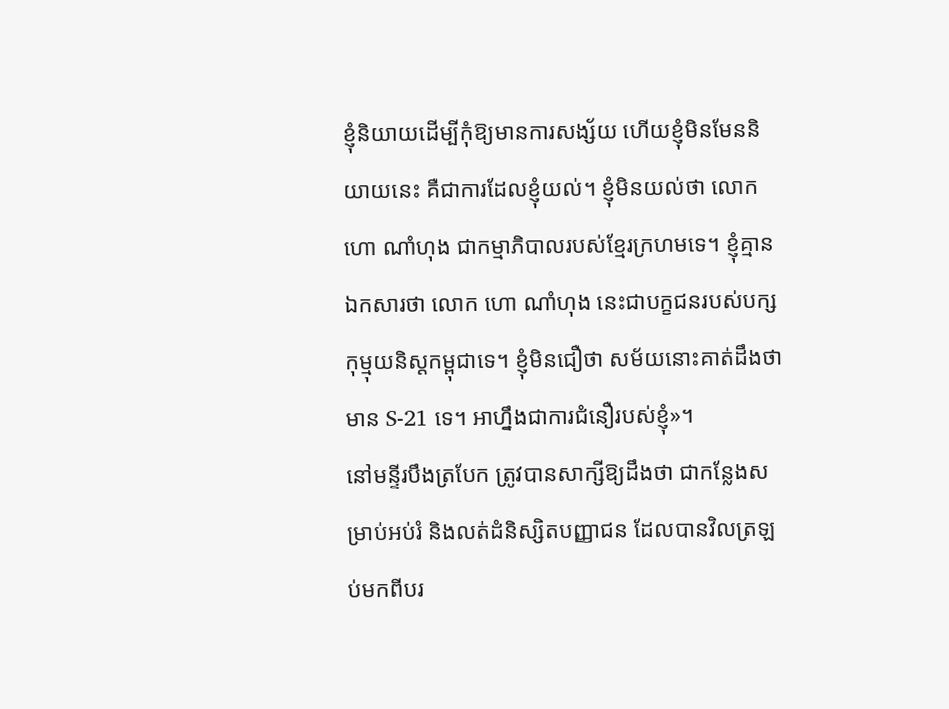ខ្ញុំនិយាយដើម្បីកុំឱ្យមានការសង្ស័យ ហើយខ្ញុំមិនមែននិយាយនេះ គឺជាការដែលខ្ញុំយល់។ ខ្ញុំមិនយល់ថា លោក ហោ ណាំហុង ជាកម្មាភិបាលរបស់ខ្មែរក្រហមទេ។ ខ្ញុំគ្មានឯកសារថា លោក ហោ ណាំហុង នេះជាបក្ខជនរបស់បក្សកុម្មុយនិស្តកម្ពុជាទេ។ ខ្ញុំមិនជឿថា សម័យនោះគាត់ដឹងថា មាន S-21 ទេ។ អាហ្នឹងជាការជំនឿរបស់ខ្ញុំ»។
នៅមន្ទីរបឹងត្របែក ត្រូវបានសាក្សីឱ្យដឹងថា ជាកន្លែងសម្រាប់អប់រំ និងលត់ដំនិស្សិតបញ្ញាជន ដែលបានវិលត្រឡប់មកពីបរ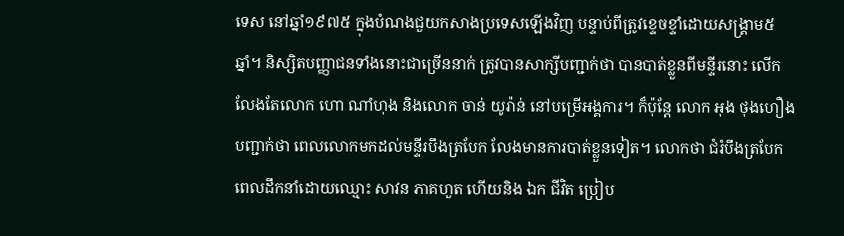ទេស នៅឆ្នាំ១៩៧៥ ក្នុងបំណងជួយកសាងប្រទេសឡើងវិញ បន្ទាប់ពីត្រូវខ្ទេចខ្ទាំដោយសង្គ្រាម៥ឆ្នាំ។ និស្សិតបញ្ញាជនទាំងនោះជាច្រើននាក់ ត្រូវបានសាក្សីបញ្ជាក់ថា បានបាត់ខ្លួនពីមន្ទីរនោះ លើកលែងតែលោក ហោ ណាំហុង និងលោក ចាន់ យូរ៉ាន់ នៅបម្រើអង្គការ។ ក៏ប៉ុន្តែ លោក អុង ថុងហឿង បញ្ជាក់ថា ពេលលោកមកដល់មន្ទីរបឹងត្របែក លែងមានការបាត់ខ្លួនទៀត។ លោកថា ជំរំបឹងត្របែក ពេលដឹកនាំដោយឈ្មោះ សាវន ភាគហួត ហើយនិង ឯក ជីវិត ប្រៀប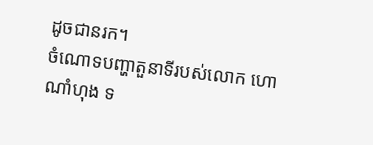ដូចជានរក។
ចំណោទបញ្ហាតួនាទីរបស់លោក ហោ ណាំហុង ទ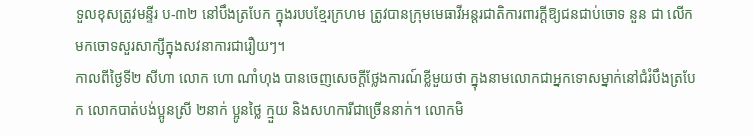ទួលខុសត្រូវមន្ទីរ ប-៣២ នៅបឹងត្របែក ក្នុងរបបខ្មែរក្រហម ត្រូវបានក្រុមមេធាវីអន្តរជាតិការពារក្ដីឱ្យជនជាប់ចោទ នួន ជា លើកមកចោទសួរសាក្សីក្នុងសវនាការជារឿយៗ។
កាលពីថ្ងៃទី២ សីហា លោក ហោ ណាំហុង បានចេញសេចក្ដីថ្លែងការណ៍ខ្លីមួយថា ក្នុងនាមលោកជាអ្នកទោសម្នាក់នៅជំរំបឹងត្របែក លោកបាត់បង់ប្អូនស្រី ២នាក់ ប្អូនថ្លៃ ក្មួយ និងសហការីជាច្រើននាក់។ លោកមិ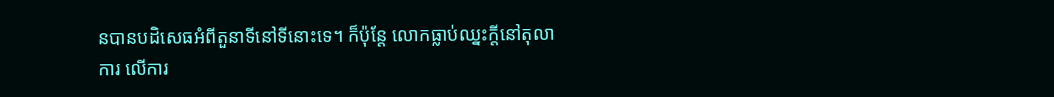នបានបដិសេធអំពីតួនាទីនៅទីនោះទេ។ ក៏ប៉ុន្តែ លោកធ្លាប់ឈ្នះក្ដីនៅតុលាការ លើការ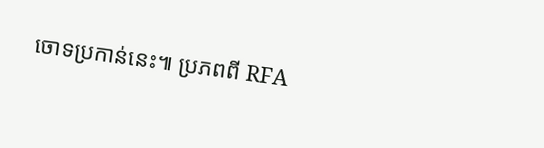ចោទប្រកាន់នេះ៕ ប្រភពពី RFA